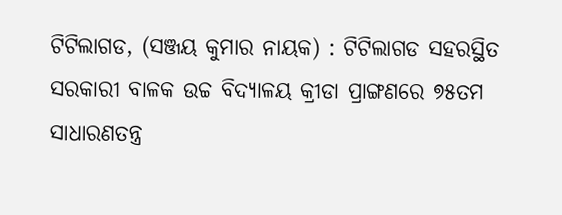ଟିଟିଲାଗଡ, (ସଞ୍ଜୟ କୁମାର ନାୟକ) : ଟିଟିଲାଗଡ ସହରସ୍ଥିତ ସରକାରୀ ବାଳକ ଉଚ୍ଚ ବିଦ୍ୟାଳୟ କ୍ରୀଡା ପ୍ରାଙ୍ଗଣରେ ୭୫ତମ ସାଧାରଣତନ୍ତ୍ର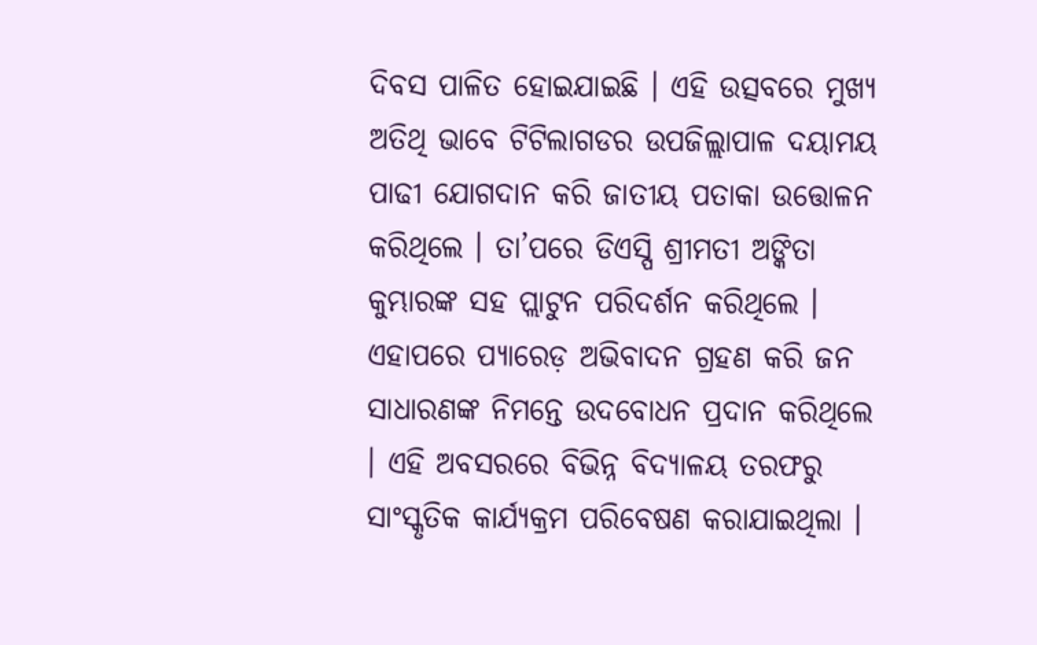ଦିବସ ପାଳିତ ହୋଇଯାଇଛି । ଏହି ଉତ୍ସବରେ ମୁଖ୍ୟ ଅତିଥି ଭାବେ ଟିଟିଲାଗଡର ଉପଜିଲ୍ଲାପାଳ ଦୟାମୟ ପାଢୀ ଯୋଗଦାନ କରି ଜାତୀୟ ପତାକା ଉତ୍ତୋଳନ କରିଥିଲେ । ତା’ପରେ ଡିଏସ୍ପି ଶ୍ରୀମତୀ ଅଙ୍କିତା କୁମ୍ଭାରଙ୍କ ସହ ପ୍ଲାଟୁନ ପରିଦର୍ଶନ କରିଥିଲେ । ଏହାପରେ ପ୍ୟାରେଡ଼ ଅଭିବାଦନ ଗ୍ରହଣ କରି ଜନ ସାଧାରଣଙ୍କ ନିମନ୍ତେ ଉଦବୋଧନ ପ୍ରଦାନ କରିଥିଲେ । ଏହି ଅବସରରେ ବିଭିନ୍ନ ବିଦ୍ୟାଳୟ ତରଫରୁ ସାଂସ୍କୃତିକ କାର୍ଯ୍ୟକ୍ରମ ପରିବେଷଣ କରାଯାଇଥିଲା ।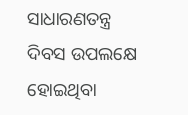ସାଧାରଣତନ୍ତ୍ର ଦିବସ ଉପଲକ୍ଷେ ହୋଇଥିବା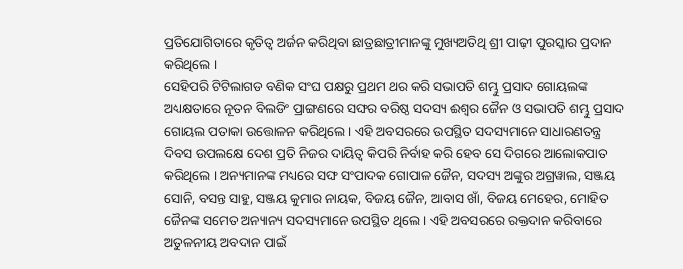ପ୍ରତିଯୋଗିତାରେ କୃତିତ୍ୱ ଅର୍ଜନ କରିଥିବା ଛାତ୍ରଛାତ୍ରୀମାନଙ୍କୁ ମୁଖ୍ୟଅତିଥି ଶ୍ରୀ ପାଢ଼ୀ ପୁରସ୍କାର ପ୍ରଦାନ କରିଥିଲେ ।
ସେହିପରି ଟିଟିଲାଗଡ ବଣିକ ସଂଘ ପକ୍ଷରୁ ପ୍ରଥମ ଥର କରି ସଭାପତି ଶମ୍ଭୁ ପ୍ରସାଦ ଗୋୟଲଙ୍କ ଅଧ୍ୟକ୍ଷତାରେ ନୂତନ ବିଲଡିଂ ପ୍ରାଙ୍ଗଣରେ ସଙ୍ଘର ବରିଷ୍ଠ ସଦସ୍ୟ ଈଶ୍ୱର ଜୈନ ଓ ସଭାପତି ଶମ୍ଭୁ ପ୍ରସାଦ ଗୋୟଲ ପତାକା ଉତ୍ତୋଳନ କରିଥିଲେ । ଏହି ଅବସରରେ ଉପସ୍ଥିତ ସଦସ୍ୟମାନେ ସାଧାରଣତନ୍ତ୍ର ଦିବସ ଉପଲକ୍ଷେ ଦେଶ ପ୍ରତି ନିଜର ଦାୟିତ୍ଵ କିପରି ନିର୍ବାହ କରି ହେବ ସେ ଦିଗରେ ଆଲୋକପାତ କରିଥିଲେ । ଅନ୍ୟମାନଙ୍କ ମଧ୍ୟରେ ସଙ୍ଘ ସଂପାଦକ ଗୋପାଳ ଜୈନ, ସଦସ୍ୟ ଅଙ୍କୁର ଅଗ୍ରୱାଲ, ସଞ୍ଜୟ ସୋନି, ବସନ୍ତ ସାହୁ, ସଞ୍ଜୟ କୁମାର ନାୟକ, ବିଜୟ ଜୈନ, ଆବାସ ଖାଁ, ବିଜୟ ମେହେର, ମୋହିତ ଜୈନଙ୍କ ସମେତ ଅନ୍ୟାନ୍ୟ ସଦସ୍ୟମାନେ ଉପସ୍ଥିତ ଥିଲେ । ଏହି ଅବସରରେ ରକ୍ତଦାନ କରିବାରେ ଅତୁଳନୀୟ ଅବଦାନ ପାଇଁ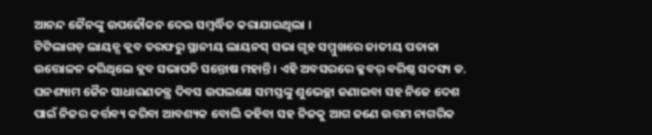ଆନନ୍ଦ ଜୈନଙ୍କୁ ଉପଢୌକନ ଦେଇ ସମ୍ବର୍ଦ୍ଧିତ କରାଯାଇଥିଲା ।
ଟିଟିଲାଗଡ଼ ଲାୟନ୍ସ କ୍ଲବ ତରଫରୁ ସ୍ଥାନୀୟ ଲାୟନସ୍ ସଭା ଗୃହ ସମ୍ମୁଖରେ ଜାତୀୟ ପତାକା ଉତ୍ତୋଳନ କରିଥିଲେ କ୍ଲବ ସଭାପତି ସନ୍ତୋଷ ମହାନ୍ତି । ଏହି ଅବସରରେ କ୍ଳବର୍ ବରିଷ୍ଠ ସଦସ୍ୟ ଡ. ଘନଶ୍ୟାମ ଜୈନ ସାଧାରଣତନ୍ତ୍ର ଦିବସ ଉପଲକ୍ଷେ ସମସ୍ତଙ୍କୁ ଶୁଭେଚ୍ଛା ଜଣାଇବା ସହ ନିଜେ ଦେଶ ପାଇଁ ନିଜର କର୍ତ୍ତବ୍ୟ କରିବା ଆବଶ୍ୟକ ବୋଲି କହିବା ସହ ନିଜକୁ ଆଗ ଜଣେ ଉତ୍ତମ ନାଗରିକ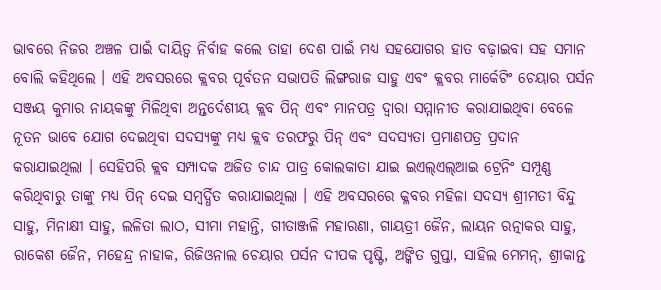ଭାବରେ ନିଜର ଅଞ୍ଚଳ ପାଇଁ ଦାୟିତ୍ଵ ନିର୍ବାହ କଲେ ତାହା ଦେଶ ପାଇଁ ମଧ୍ୟ ସହଯୋଗର ହାତ ବଢ଼ାଇବା ସହ ସମାନ ବୋଲି କହିଥିଲେ । ଏହି ଅବସରରେ କ୍ଲବର ପୂର୍ବତନ ସଭାପତି ଲିଙ୍ଗରାଜ ସାହୁ ଏବଂ କ୍ଲବର ମାର୍କେଟିଂ ଚେୟାର ପର୍ସନ ସଞ୍ଜୟ କୁମାର ନାୟକଙ୍କୁ ମିଳିଥିବା ଅନ୍ତର୍ଦେଶୀୟ କ୍ଲବ ପିନ୍ ଏବଂ ମାନପତ୍ର ଦ୍ବାରା ସମ୍ମାନୀତ କରାଯାଇଥିବା ବେଳେ ନୂତନ ଭାବେ ଯୋଗ ଦେଇଥିବା ସଦସ୍ୟଙ୍କୁ ମଧ୍ୟ କ୍ଲବ ତରଫରୁ ପିନ୍ ଏବଂ ସଦସ୍ୟତା ପ୍ରମାଣପତ୍ର ପ୍ରଦାନ କରାଯାଇଥିଲା । ସେହିପରି କ୍ଲବ ସମ୍ପାଦକ ଅଜିତ ଚାନ୍ଦ ପାତ୍ର କୋଲକାତା ଯାଇ ଇଏଲ୍ଏଲ୍ଆଇ ଟ୍ରେନିଂ ସମ୍ପୂଣ୍ଣ କରିଥିବାରୁ ତାଙ୍କୁ ମଧ୍ୟ ପିନ୍ ଦେଇ ସମ୍ବର୍ଦ୍ଧିତ କରାଯାଇଥିଲା । ଏହି ଅବସରରେ କ୍ଳବର ମହିଳା ସଦସ୍ୟ ଶ୍ରୀମତୀ ବିନ୍ଦୁ ସାହୁ, ମିନାକ୍ଷୀ ସାହୁ, ଲଳିତା ଲାଠ, ସୀମା ମହାନ୍ତି, ଗୀତାଞ୍ଜଳି ମହାରଣା, ଗାୟତ୍ରୀ ଜୈନ, ଲାୟନ ରତ୍ନାକର ସାହୁ, ରାକେଶ ଜୈନ, ମହେନ୍ଦ୍ର ନାହାକ, ରିଜିଓନାଲ ଚେୟାର ପର୍ସନ ଦୀପକ ପୃଷ୍ଟି, ଅଙ୍କିତ ଗୁପ୍ତା, ସାହିଲ ମେମନ୍, ଶ୍ରୀକାନ୍ତ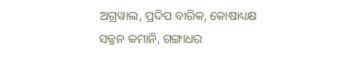ଅଗ୍ରୱାଲ, ପ୍ରଦିପ ବାରିକ, କୋଷାଧ୍ୟକ୍ଷ ସଜ୍ଜନ କମାନି, ଗଙ୍ଗାଧର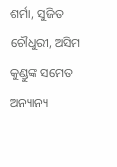ଶର୍ମା, ସୁଜିତ ଚୌଧୁରୀ, ଅସିମ କୁଣ୍ଡୁଙ୍କ ସମେତ ଅନ୍ୟାନ୍ୟ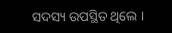ସଦସ୍ୟ ଉପସ୍ଥିତ ଥିଲେ ।